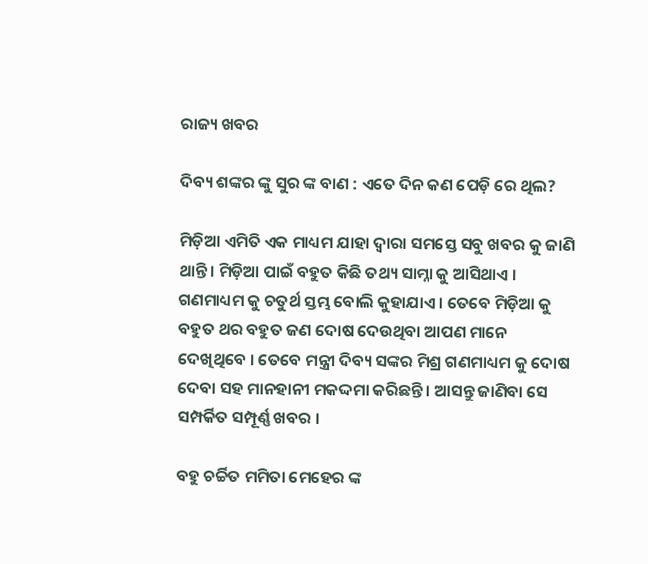ରାଜ୍ୟ ଖବର

ଦିବ୍ୟ ଶଙ୍କର ଙ୍କୁ ସୁର ଙ୍କ ବାଣ : ଏତେ ଦିନ କଣ ପେଡ଼ି ରେ ଥିଲ?

ମିଡ଼ିଆ ଏମିତି ଏକ ମାଧ୍ୟମ ଯାହା ଦ୍ୱାରା ସମସ୍ତେ ସବୁ ଖବର କୁ ଜାଣି ଥାନ୍ତି । ମିଡ଼ିଆ ପାଇଁ ବହୁତ କିଛି ତଥ୍ୟ ସାମ୍ନା କୁ ଆସିଥାଏ । ଗଣମାଧ୍ୟମ କୁ ଚତୁର୍ଥ ସ୍ତମ୍ଭ ବୋଲି କୁହାଯାଏ । ତେବେ ମିଡ଼ିଆ କୁ ବହୁତ ଥର ବହୁତ ଜଣ ଦୋଷ ଦେଉଥିବା ଆପଣ ମାନେ ଦେଖିଥିବେ । ତେବେ ମନ୍ତ୍ରୀ ଦିବ୍ୟ ସଙ୍କର ମିଶ୍ର ଗଣମାଧ୍ୟମ କୁ ଦୋଷ ଦେବା ସହ ମାନହାନୀ ମକଦ୍ଦମା କରିଛନ୍ତି । ଆସନ୍ତୁ ଜାଣିବା ସେ ସମ୍ପର୍କିତ ସମ୍ପୂର୍ଣ୍ଣ ଖବର ।

ବହୁ ଚର୍ଚ୍ଚିତ ମମିତା ମେହେର ଙ୍କ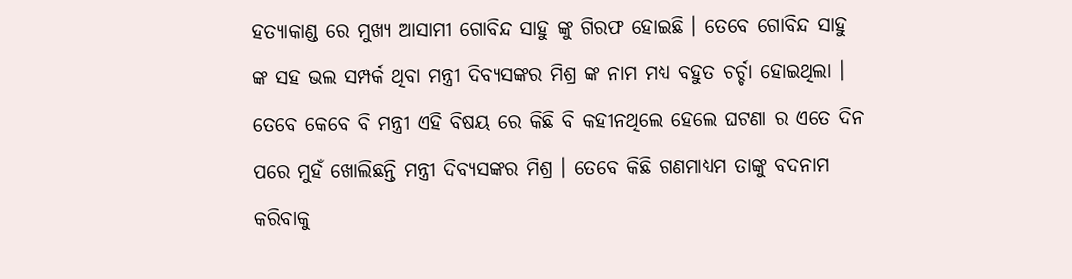ହତ୍ୟାକାଣ୍ଡ ରେ ମୁଖ୍ୟ ଆସାମୀ ଗୋବିନ୍ଦ ସାହୁ ଙ୍କୁ ଗିରଫ ହୋଇଛି । ତେବେ ଗୋବିନ୍ଦ ସାହୁ ଙ୍କ ସହ ଭଲ ସମ୍ପର୍କ ଥିବା ମନ୍ତ୍ରୀ ଦିବ୍ୟସଙ୍କର ମିଶ୍ର ଙ୍କ ନାମ ମଧ୍ୟ ବହୁତ ଚର୍ଚ୍ଚା ହୋଇଥିଲା । ତେବେ କେବେ ବି ମନ୍ତ୍ରୀ ଏହି ବିଷୟ ରେ କିଛି ବି କହୀନଥିଲେ ହେଲେ ଘଟଣା ର ଏତେ ଦିନ ପରେ ମୁହଁ ଖୋଲିଛନ୍ତି ମନ୍ତ୍ରୀ ଦିବ୍ୟସଙ୍କର ମିଶ୍ର । ତେବେ କିଛି ଗଣମାଧ୍ୟମ ତାଙ୍କୁ ବଦନାମ କରିବାକୁ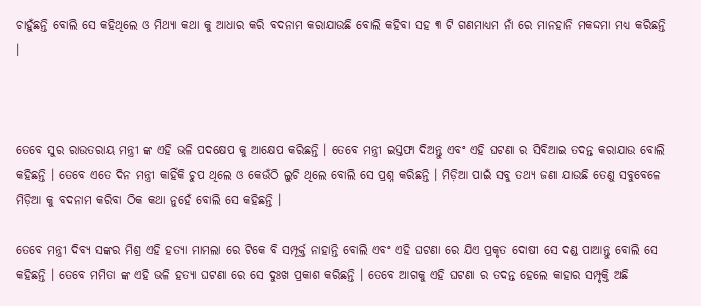ଚାହୁଁଛନ୍ତି ବୋଲି ସେ କହିଥିଲେ ଓ ମିଥ୍ୟା କଥା କୁ ଆଧାର କରି ବଦନାମ କରାଯାଉଛି ବୋଲି କହିବା ସହ ୩ ଟି ଗଣମାଧ୍ୟମ ନାଁ ରେ ମାନହାନି ମକଦ୍ଦମା ମଧ୍ୟ କରିଛନ୍ତି ।



ତେବେ ସୁର ରାଉତରାୟ ମନ୍ତ୍ରୀ ଙ୍କ ଏହି ଭଳି ପଦକ୍ଷେପ କୁ ଆକ୍ଷେପ କରିଛନ୍ତି । ତେବେ ମନ୍ତ୍ରୀ ଇସ୍ତଫା ଦିଅନ୍ତୁ ଏବଂ ଏହି ଘଟଣା ର ସିବିଆଇ ତଦନ୍ତ କରାଯାଉ ବୋଲି କହିଛନ୍ତି । ତେବେ ଏତେ ଦିନ ମନ୍ତ୍ରୀ କାହିଁକି ଚୁପ ଥିଲେ ଓ କେଉଁଠି ଲୁଚି ଥିଲେ ବୋଲି ସେ ପ୍ରଶ୍ନ କରିଛନ୍ତି । ମିଡ଼ିଆ ପାଇଁ ସବୁ ତଥ୍ୟ ଜଣା ଯାଉଛି ତେଣୁ ସବୁବେଳେ ମିଡ଼ିଆ କୁ ବଦନାମ କରିବା ଠିକ କଥା ନୁହେଁ ବୋଲି ସେ କହିଛନ୍ତି ।

ତେବେ ମନ୍ତ୍ରୀ ଦିବ୍ୟ ସଙ୍କର ମିଶ୍ର ଏହି ହତ୍ୟା ମାମଲା ରେ ଟିକେ ବି ସମ୍ପୂର୍କ୍ତ ନାହାନ୍ତି ବୋଲି ଏବଂ ଏହି ଘଟଣା ରେ ଯିଏ ପ୍ରକୃତ ଦୋଷୀ ସେ ଦଣ୍ଡ ପାଆନ୍ତୁ ବୋଲି ସେ କହିଛନ୍ତି । ତେବେ ମମିତା ଙ୍କ ଏହି ଭଳି ହତ୍ୟା ଘଟଣା ରେ ସେ ଦୁଃଖ ପ୍ରକାଶ କରିଛନ୍ତି । ତେବେ ଆଗକୁ ଏହି ଘଟଣା ର ତଦନ୍ତ ହେଲେ କାହାର ସମ୍ପୃକ୍ତି ଅଛି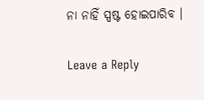ନା ନାହିଁ ସ୍ପଷ୍ଟ ହୋଇପାରିବ ।

Leave a Reply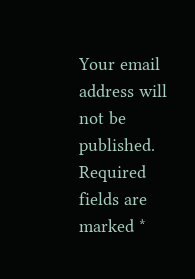Your email address will not be published. Required fields are marked *